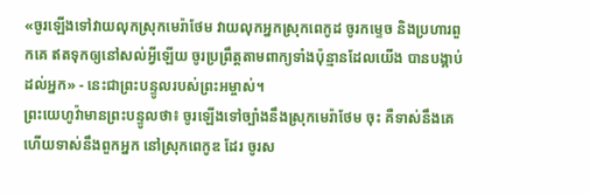«ចូរឡើងទៅវាយលុកស្រុកមេរ៉ាថែម វាយលុកអ្នកស្រុកពេកូដ ចូរកម្ទេច និងប្រហារពួកគេ ឥតទុកឲ្យនៅសល់អ្វីឡើយ ចូរប្រព្រឹត្តតាមពាក្យទាំងប៉ុន្មានដែលយើង បានបង្គាប់ដល់អ្នក» - នេះជាព្រះបន្ទូលរបស់ព្រះអម្ចាស់។
ព្រះយេហូវ៉ាមានព្រះបន្ទូលថា៖ ចូរឡើងទៅច្បាំងនឹងស្រុកមេរ៉ាថែម ចុះ គឺទាស់នឹងគេ ហើយទាស់នឹងពួកអ្នក នៅស្រុកពេកូឌ ដែរ ចូរស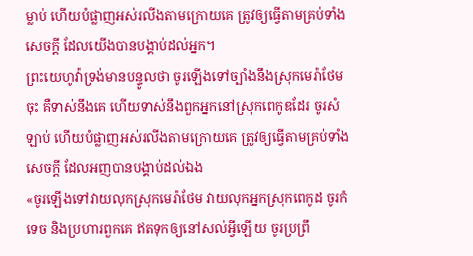ម្លាប់ ហើយបំផ្លាញអស់រលីងតាមក្រោយគេ ត្រូវឲ្យធ្វើតាមគ្រប់ទាំងសេចក្ដី ដែលយើងបានបង្គាប់ដល់អ្នក។
ព្រះយេហូវ៉ាទ្រង់មានបន្ទូលថា ចូរឡើងទៅច្បាំងនឹងស្រុកមេរ៉ាថែមចុះ គឺទាស់នឹងគេ ហើយទាស់នឹងពួកអ្នកនៅស្រុកពេកូឌដែរ ចូរសំឡាប់ ហើយបំផ្លាញអស់រលីងតាមក្រោយគេ ត្រូវឲ្យធ្វើតាមគ្រប់ទាំងសេចក្ដី ដែលអញបានបង្គាប់ដល់ឯង
«ចូរឡើងទៅវាយលុកស្រុកមេរ៉ាថែម វាយលុកអ្នកស្រុកពេកូដ ចូរកំទេច និងប្រហារពួកគេ ឥតទុកឲ្យនៅសល់អ្វីឡើយ ចូរប្រព្រឹ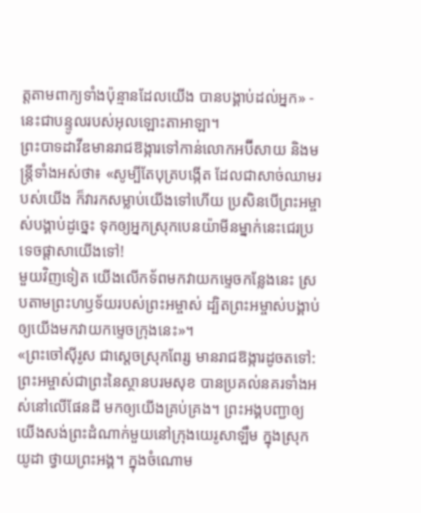ត្តតាមពាក្យទាំងប៉ុន្មានដែលយើង បានបង្គាប់ដល់អ្នក» - នេះជាបន្ទូលរបស់អុលឡោះតាអាឡា។
ព្រះបាទដាវីឌមានរាជឱង្ការទៅកាន់លោកអប៊ីសាយ និងមន្ត្រីទាំងអស់ថា៖ «សូម្បីតែបុត្របង្កើត ដែលជាសាច់ឈាមរបស់យើង ក៏វារកសម្លាប់យើងទៅហើយ ប្រសិនបើព្រះអម្ចាស់បង្គាប់ដូច្នេះ ទុកឲ្យអ្នកស្រុកបេនយ៉ាមីនម្នាក់នេះជេរប្រទេចផ្ដាសាយើងទៅ!
មួយវិញទៀត យើងលើកទ័ពមកវាយកម្ទេចកន្លែងនេះ ស្របតាមព្រះហឫទ័យរបស់ព្រះអម្ចាស់ ដ្បិតព្រះអម្ចាស់បង្គាប់ឲ្យយើងមកវាយកម្ទេចក្រុងនេះ»។
«ព្រះចៅស៊ីរូស ជាស្ដេចស្រុកពែរ្ស មានរាជឱង្ការដូចតទៅ: ព្រះអម្ចាស់ជាព្រះនៃស្ថានបរមសុខ បានប្រគល់នគរទាំងអស់នៅលើផែនដី មកឲ្យយើងគ្រប់គ្រង។ ព្រះអង្គបញ្ជាឲ្យយើងសង់ព្រះដំណាក់មួយនៅក្រុងយេរូសាឡឹម ក្នុងស្រុកយូដា ថ្វាយព្រះអង្គ។ ក្នុងចំណោម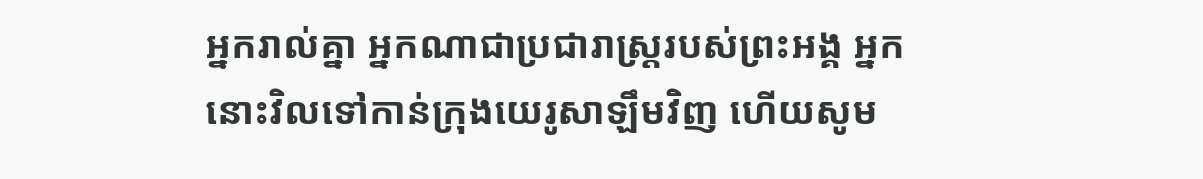អ្នករាល់គ្នា អ្នកណាជាប្រជារាស្ត្ររបស់ព្រះអង្គ អ្នកនោះវិលទៅកាន់ក្រុងយេរូសាឡឹមវិញ ហើយសូម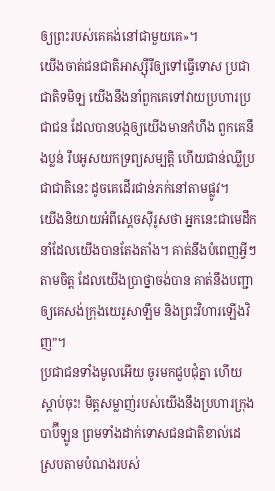ឲ្យព្រះរបស់គេគង់នៅជាមួយគេ»។
យើងចាត់ជនជាតិអាស្ស៊ីរីឲ្យទៅធ្វើទោស ប្រជាជាតិទមិឡ យើងនឹងនាំពួកគេទៅវាយប្រហារប្រជាជន ដែលបានបង្កឲ្យយើងមានកំហឹង ពួកគេនឹងប្លន់ រឹបអូសយកទ្រព្យសម្បត្តិ ហើយជាន់ឈ្លីប្រជាជាតិនេះ ដូចគេដើរជាន់ភក់នៅតាមផ្លូវ។
យើងនិយាយអំពីស្ដេចស៊ីរូសថា អ្នកនេះជាមេដឹកនាំដែលយើងបានតែងតាំង។ គាត់នឹងបំពេញអ្វីៗតាមចិត្ត ដែលយើងប្រាថ្នាចង់បាន គាត់នឹងបញ្ជាឲ្យគេសង់ក្រុងយេរូសាឡឹម និងព្រះវិហារឡើងវិញ”។
ប្រជាជនទាំងមូលអើយ ចូរមកជួបជុំគ្នា ហើយស្ដាប់ចុះ! មិត្តសម្លាញ់របស់យើងនឹងប្រហារក្រុងបាប៊ីឡូន ព្រមទាំងដាក់ទោសជនជាតិខាល់ដេ ស្របតាមបំណងរបស់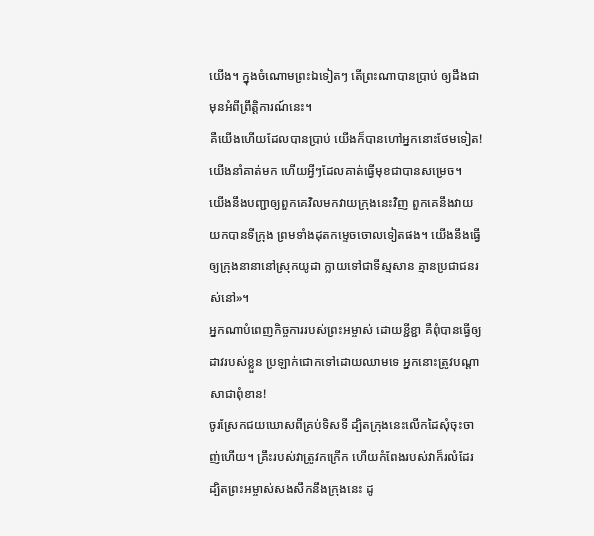យើង។ ក្នុងចំណោមព្រះឯទៀតៗ តើព្រះណាបានប្រាប់ ឲ្យដឹងជាមុនអំពីព្រឹត្តិការណ៍នេះ។
គឺយើងហើយដែលបានប្រាប់ យើងក៏បានហៅអ្នកនោះថែមទៀត! យើងនាំគាត់មក ហើយអ្វីៗដែលគាត់ធ្វើមុខជាបានសម្រេច។
យើងនឹងបញ្ជាឲ្យពួកគេវិលមកវាយក្រុងនេះវិញ ពួកគេនឹងវាយយកបានទីក្រុង ព្រមទាំងដុតកម្ទេចចោលទៀតផង។ យើងនឹងធ្វើឲ្យក្រុងនានានៅស្រុកយូដា ក្លាយទៅជាទីស្មសាន គ្មានប្រជាជនរស់នៅ»។
អ្នកណាបំពេញកិច្ចការរបស់ព្រះអម្ចាស់ ដោយខ្ជីខ្ជា គឺពុំបានធ្វើឲ្យដាវរបស់ខ្លួន ប្រឡាក់ជោកទៅដោយឈាមទេ អ្នកនោះត្រូវបណ្ដាសាជាពុំខាន!
ចូរស្រែកជយឃោសពីគ្រប់ទិសទី ដ្បិតក្រុងនេះលើកដៃសុំចុះចាញ់ហើយ។ គ្រឹះរបស់វាត្រូវកក្រើក ហើយកំពែងរបស់វាក៏រលំដែរ ដ្បិតព្រះអម្ចាស់សងសឹកនឹងក្រុងនេះ ដូ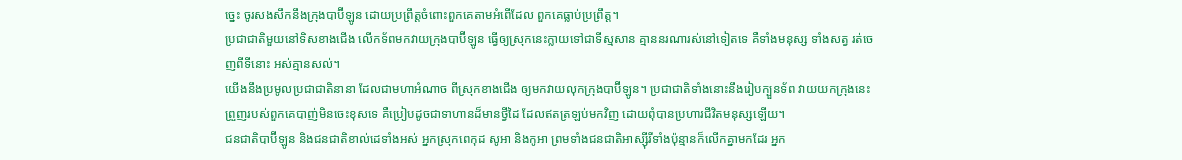ច្នេះ ចូរសងសឹកនឹងក្រុងបាប៊ីឡូន ដោយប្រព្រឹត្តចំពោះពួកគេតាមអំពើដែល ពួកគេធ្លាប់ប្រព្រឹត្ត។
ប្រជាជាតិមួយនៅទិសខាងជើង លើកទ័ពមកវាយក្រុងបាប៊ីឡូន ធ្វើឲ្យស្រុកនេះក្លាយទៅជាទីស្មសាន គ្មាននរណារស់នៅទៀតទេ គឺទាំងមនុស្ស ទាំងសត្វ រត់ចេញពីទីនោះ អស់គ្មានសល់។
យើងនឹងប្រមូលប្រជាជាតិនានា ដែលជាមហាអំណាច ពីស្រុកខាងជើង ឲ្យមកវាយលុកក្រុងបាប៊ីឡូន។ ប្រជាជាតិទាំងនោះនឹងរៀបក្បួនទ័ព វាយយកក្រុងនេះ ព្រួញរបស់ពួកគេបាញ់មិនចេះខុសទេ គឺប្រៀបដូចជាទាហានដ៏មានថ្វីដៃ ដែលឥតត្រឡប់មកវិញ ដោយពុំបានប្រហារជីវិតមនុស្សឡើយ។
ជនជាតិបាប៊ីឡូន និងជនជាតិខាល់ដេទាំងអស់ អ្នកស្រុកពេកុដ សូអា និងកូអា ព្រមទាំងជនជាតិអាស្ស៊ីរីទាំងប៉ុន្មានក៏លើកគ្នាមកដែរ អ្នក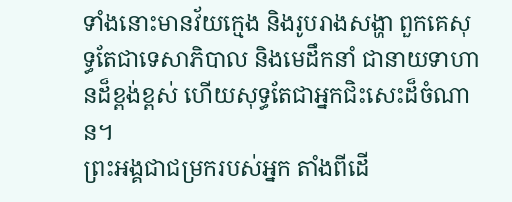ទាំងនោះមានវ័យក្មេង និងរូបរាងសង្ហា ពួកគេសុទ្ធតែជាទេសាភិបាល និងមេដឹកនាំ ជានាយទាហានដ៏ខ្ពង់ខ្ពស់ ហើយសុទ្ធតែជាអ្នកជិះសេះដ៏ចំណាន។
ព្រះអង្គជាជម្រករបស់អ្នក តាំងពីដើ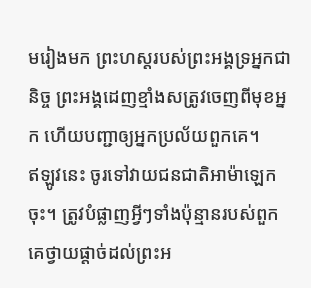មរៀងមក ព្រះហស្ដរបស់ព្រះអង្គទ្រអ្នកជានិច្ច ព្រះអង្គដេញខ្មាំងសត្រូវចេញពីមុខអ្នក ហើយបញ្ជាឲ្យអ្នកប្រល័យពួកគេ។
ឥឡូវនេះ ចូរទៅវាយជនជាតិអាម៉ាឡេកចុះ។ ត្រូវបំផ្លាញអ្វីៗទាំងប៉ុន្មានរបស់ពួកគេថ្វាយផ្ដាច់ដល់ព្រះអ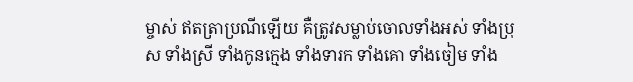ម្ចាស់ ឥតត្រាប្រណីឡើយ គឺត្រូវសម្លាប់ចោលទាំងអស់ ទាំងប្រុស ទាំងស្រី ទាំងកូនក្មេង ទាំងទារក ទាំងគោ ទាំងចៀម ទាំង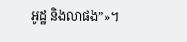អូដ្ឋ និងលាផង”»។